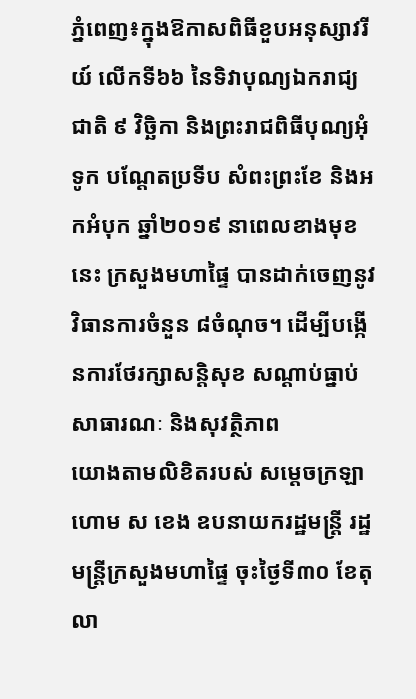ភ្នំពេញ៖ក្នុងឱកាសពិធីខួបអនុស្សាវរីយ៍ លើកទី៦៦ នៃទិវាបុណ្យឯករាជ្យជាតិ ៩ វិច្ឆិកា និងព្រះរាជពិធីបុណ្យអុំទូក បណ្តែតប្រទីប សំពះព្រះខែ និងអកអំបុក ឆ្នាំ២០១៩ នាពេលខាងមុខនេះ ក្រសួងមហាផ្ទៃ បានដាក់ចេញនូវវិធានការចំនួន ៨ចំណុច។ ដើម្បីបង្កើនការថែរក្សាសន្តិសុខ សណ្តាប់ធ្នាប់សាធារណៈ និងសុវត្ថិភាព
យោងតាមលិខិតរបស់ សម្ដេចក្រឡាហោម ស ខេង ឧបនាយករដ្ឋមន្ដ្រី រដ្ឋមន្ដ្រីក្រសួងមហាផ្ទៃ ចុះថ្ងៃទី៣០ ខែតុលា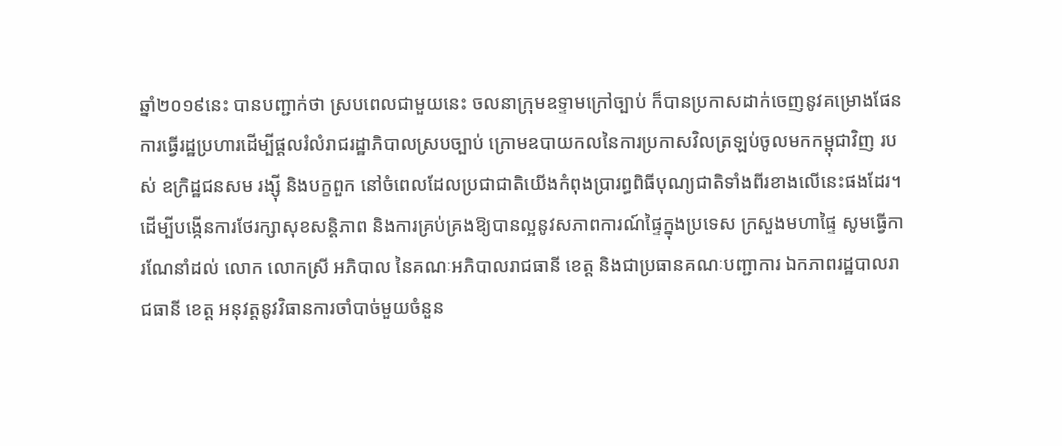ឆ្នាំ២០១៩នេះ បានបញ្ជាក់ថា ស្របពេលជាមួយនេះ ចលនាក្រុមឧទ្ទាមក្រៅច្បាប់ ក៏បានប្រកាសដាក់ចេញនូវគម្រោងផែនការធ្វើរដ្ឋប្រហារដើម្បីផ្តលរំលំរាជរដ្ឋាភិបាលស្របច្បាប់ ក្រោមឧបាយកលនៃការប្រកាសវិលត្រឡប់ចូលមកកម្ពុជាវិញ របស់ ឧក្រិដ្ឋជនសម រង្ស៊ី និងបក្ខពួក នៅចំពេលដែលប្រជាជាតិយើងកំពុងប្រារព្ធពិធីបុណ្យជាតិទាំងពីរខាងលើនេះផងដែរ។
ដើម្បីបង្កើនការថែរក្សាសុខសន្តិភាព និងការគ្រប់គ្រងឱ្យបានល្អនូវសភាពការណ៍ផ្ទៃក្នុងប្រទេស ក្រសួងមហាផ្ទៃ សូមធ្វើការណែនាំដល់ លោក លោកស្រី អភិបាល នៃគណៈអភិបាលរាជធានី ខេត្ត និងជាប្រធានគណៈបញ្ជាការ ឯកភាពរដ្ឋបាលរាជធានី ខេត្ត អនុវត្តនូវវិធានការចាំបាច់មួយចំនួន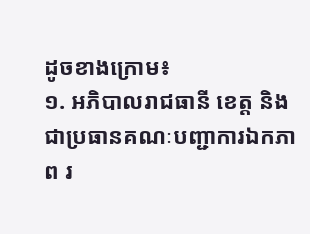ដូចខាងក្រោម៖
១. អភិបាលរាជធានី ខេត្ត និងជាប្រធានគណៈបញ្ជាការឯកភាព រ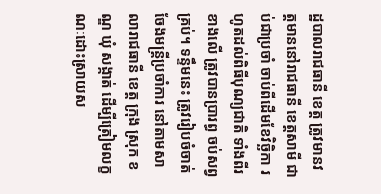ដ្ឋបាលរាជធានី ខេត្ត ត្រូវមានវត្តមាននៅរាជធានី ខេត្តសាមី ជាប់ជាប្រចាំ ចាប់ពីដើមខែវិច្ឆិកា រហូតដល់ពិធីបុណ្យជាតិ ទាំងពីរខាងលើ ត្រូវបានប្រារព្ធ ចប់សព្វគ្រប់។ ទន្ទឹមនេះ ត្រូវរៀបចំចាត់ចែងមន្ត្រីប្រចាំការ នៅតាមសាលារាជធានី ខេត្ត ក្រុង ស្រុក ខណ្ឌ ឃុំ សង្កាត់ ដើម្បីត្រៀមលក្ខណៈដោះស្រាយស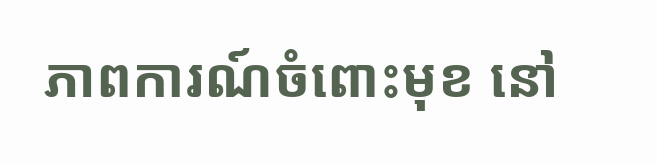ភាពការណ៍ចំពោះមុខ នៅ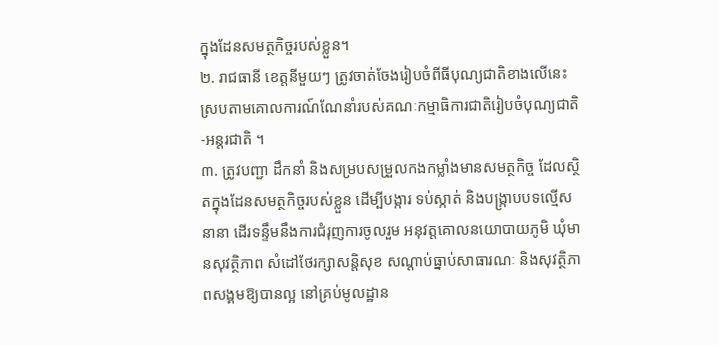ក្នុងដែនសមត្ថកិច្ចរបស់ខ្លួន។
២. រាជធានី ខេត្តនីមួយៗ ត្រូវចាត់ចែងរៀបចំពីធីបុណ្យជាតិខាងលើនេះ ស្របតាមគោលការណ៍ណែនាំរបស់គណៈកម្មាធិការជាតិរៀបចំបុណ្យជាតិ-អន្តរជាតិ ។
៣. ត្រូវបញ្ជា ដឹកនាំ និងសម្របសម្រួលកងកម្លាំងមានសមត្ថកិច្ច ដែលស្ថិតក្នុងដែនសមត្ថកិច្ចរបស់ខ្លួន ដើម្បីបង្ការ ទប់ស្កាត់ និងបង្ក្រាបបទល្មើសនានា ដើរទន្ទឹមនឹងការជំរុញការចូលរួម អនុវត្តគោលនយោបាយភូមិ ឃុំមានសុវត្ថិភាព សំដៅថែរក្សាសន្តិសុខ សណ្តាប់ធ្នាប់សាធារណៈ និងសុវត្ថិភាពសង្គមឱ្យបានល្អ នៅគ្រប់មូលដ្ឋាន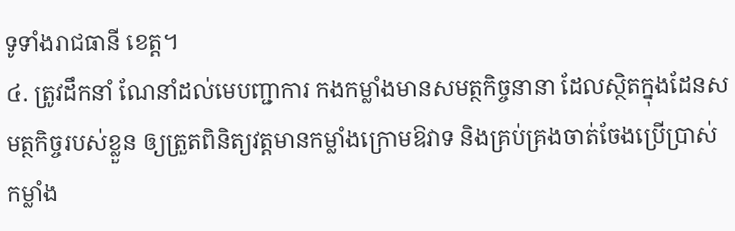ទូទាំងរាជធានី ខេត្ត។
៤. ត្រូវដឹកនាំ ណែនាំដល់មេបញ្ជាការ កងកម្លាំងមានសមត្ថកិច្ចនានា ដែលស្ថិតក្នុងដែនសមត្ថកិច្ចរបស់ខ្លួន ឲ្យត្រួតពិនិត្យវត្តមានកម្លាំងក្រោមឱវាទ និងគ្រប់គ្រងចាត់ចែងប្រើប្រាស់កម្លាំង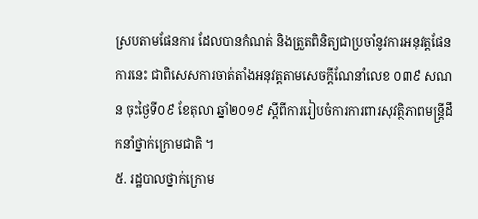ស្របតាមផែនការ ដែលបានកំណត់ និងត្រួតពិនិត្យជាប្រចាំនូវការអនុវត្តផែនការនេះ ជាពិសេសការចាត់តាំងអនុវត្តតាមសេចក្តីណែនាំលេខ ០៣៩ សណន ចុះថ្ងៃទី០៩ ខែតុលា ឆ្នាំ២០១៩ ស្តីពីការរៀបចំការការពារសុវត្ថិភាពមន្រ្តីដឹកនាំថ្នាក់ក្រោមជាតិ ។
៥. រដ្ឋបាលថ្នាក់ក្រោម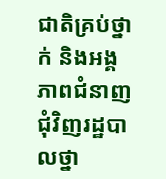ជាតិគ្រប់ថ្នាក់ និងអង្គភាពជំនាញជុំវិញរដ្ឋបាលថ្នា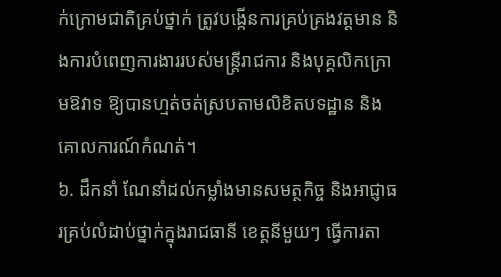ក់ក្រោមជាតិគ្រប់ថ្នាក់ ត្រូវបង្កើនការគ្រប់គ្រងវត្តមាន និងការបំពេញការងាររបស់មន្ត្រីរាជការ និងបុគ្គលិកក្រោមឱវាទ ឱ្យបានហ្មត់ចត់ស្របតាមលិខិតបទដ្ឋាន និងគោលការណ៍កំណត់។
៦. ដឹកនាំ ណែនាំដល់កម្លាំងមានសមត្ថកិច្ច និងអាជ្ញាធរគ្រប់លំដាប់ថ្នាក់ក្នុងរាជធានី ខេត្តនីមួយៗ ធ្វើការតា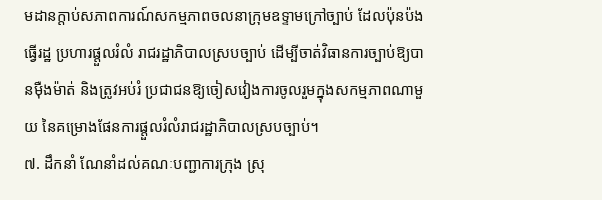មដានក្តាប់សភាពការណ៍សកម្មភាពចលនាក្រុមឧទ្ទាមក្រៅច្បាប់ ដែលប៉ុនប៉ងធ្វើរដ្ឋ ប្រហារផ្តួលរំលំ រាជរដ្ឋាភិបាលស្របច្បាប់ ដើម្បីចាត់វិធានការច្បាប់ឱ្យបានម៉ឺងម៉ាត់ និងត្រូវអប់រំ ប្រជាជនឱ្យចៀសវៀងការចូលរួមក្នុងសកម្មភាពណាមួយ នៃគម្រោងផែនការផ្តួលរំលំរាជរដ្ឋាភិបាលស្របច្បាប់។
៧. ដឹកនាំ ណែនាំដល់គណៈបញ្ជាការក្រុង ស្រុ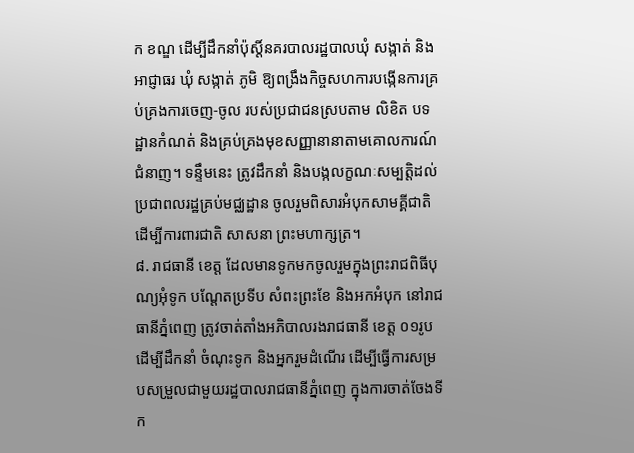ក ខណ្ឌ ដើម្បីដឹកនាំប៉ុស្តិ៍នគរបាលរដ្ឋបាលឃុំ សង្កាត់ និងអាជ្ញាធរ ឃុំ សង្កាត់ ភូមិ ឱ្យពង្រឹងកិច្ចសហការបង្កើនការគ្រប់គ្រងការចេញ-ចូល របស់ប្រជាជនស្របតាម លិខិត បទដ្ឋានកំណត់ និងគ្រប់គ្រងមុខសញ្ញានានាតាមគោលការណ៍ជំនាញ។ ទន្ទឹមនេះ ត្រូវដឹកនាំ និងបង្កលក្ខណៈសម្បត្តិដល់ប្រជាពលរដ្ឋគ្រប់មជ្ឈដ្ឋាន ចូលរួមពិសារអំបុកសាមគ្គីជាតិ ដើម្បីការពារជាតិ សាសនា ព្រះមហាក្សត្រ។
៨. រាជធានី ខេត្ត ដែលមានទូកមកចូលរួមក្នុងព្រះរាជពិធីបុណ្យអុំទូក បណ្តែតប្រទីប សំពះព្រះខែ និងអកអំបុក នៅរាជធានីភ្នំពេញ ត្រូវចាត់តាំងអភិបាលរងរាជធានី ខេត្ត ០១រូប ដើម្បីដឹកនាំ ចំណុះទូក និងអ្នករួមដំណើរ ដើម្បីធ្វើការសម្របសម្រួលជាមួយរដ្ឋបាលរាជធានីភ្នំពេញ ក្នុងការចាត់ចែងទីក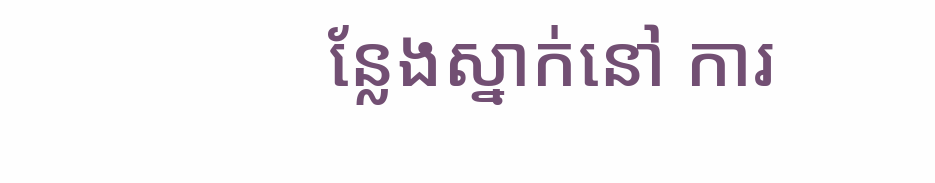ន្លែងស្នាក់នៅ ការ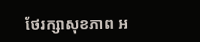ថែរក្សាសុខភាព អ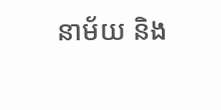នាម័យ និង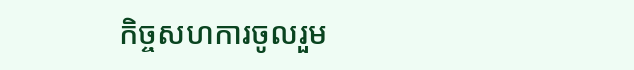កិច្ចសហការចូលរួម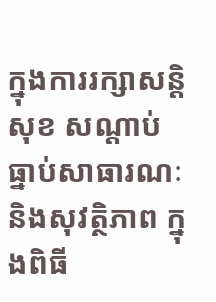ក្នុងការរក្សាសន្តិសុខ សណ្តាប់ធ្នាប់សាធារណៈ និងសុវត្ថិភាព ក្នុងពិធី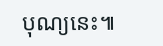បុណ្យនេះ៕